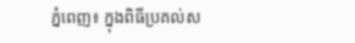ភ្នំពេញ៖ ក្នុងពិធីប្រគល់ស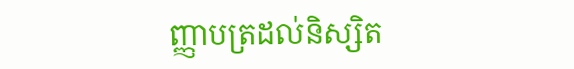ញ្ញាបត្រដល់និស្សិត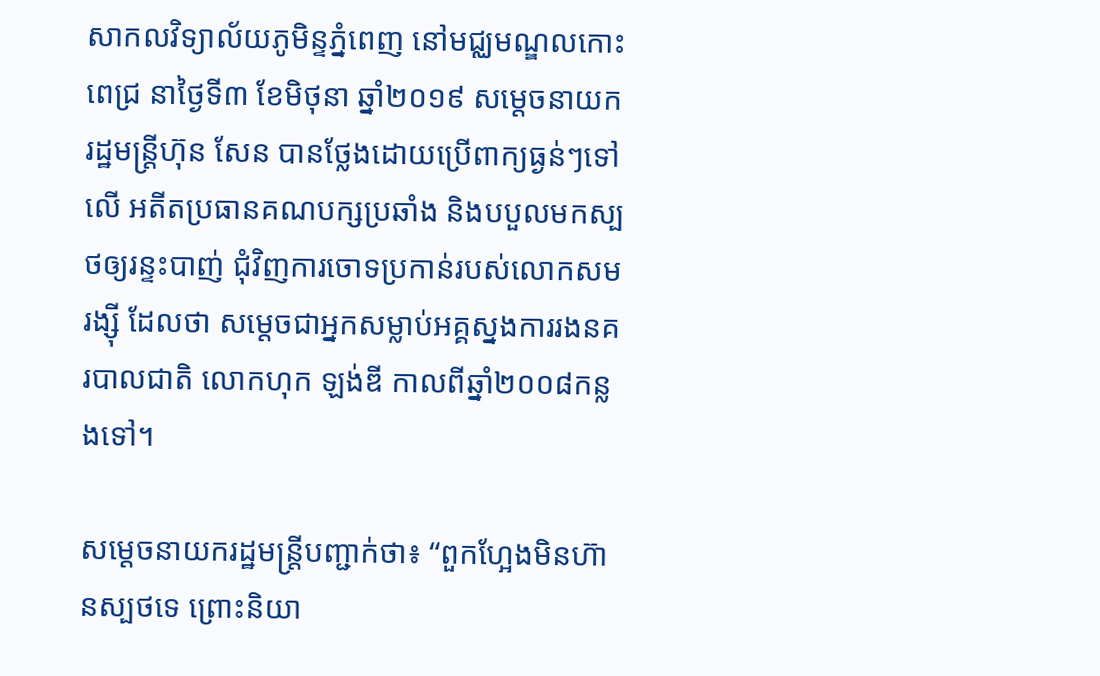សាកលវិទ្យាល័យភូមិន្ទភ្នំពេញ នៅមជ្ឈមណ្ឌលកោះពេជ្រ នាថ្ងៃទី៣ ខែមិថុនា ឆ្នាំ២០១៩ សម្ដេចនាយករដ្ឋមន្ត្រីហ៊ុន សែន បានថ្លែងដោយប្រើពាក្យធ្ងន់ៗទៅលើ អតីតប្រធានគណបក្សប្រឆាំង និងបបួលមកស្បថឲ្យរន្ទះបាញ់ ជុំវិញការចោទប្រកាន់របស់លោកសម រង្ស៊ី ដែលថា សម្ដេចជាអ្នកសម្លាប់អគ្គស្នងការរងនគរបាលជាតិ លោកហុក ឡង់ឌី កាលពីឆ្នាំ២០០៨កន្លងទៅ។

សម្ដេចនាយករដ្ឋមន្ត្រីបញ្ជាក់ថា៖ “ពួកហ្អែងមិនហ៊ានស្បថទេ ព្រោះនិយា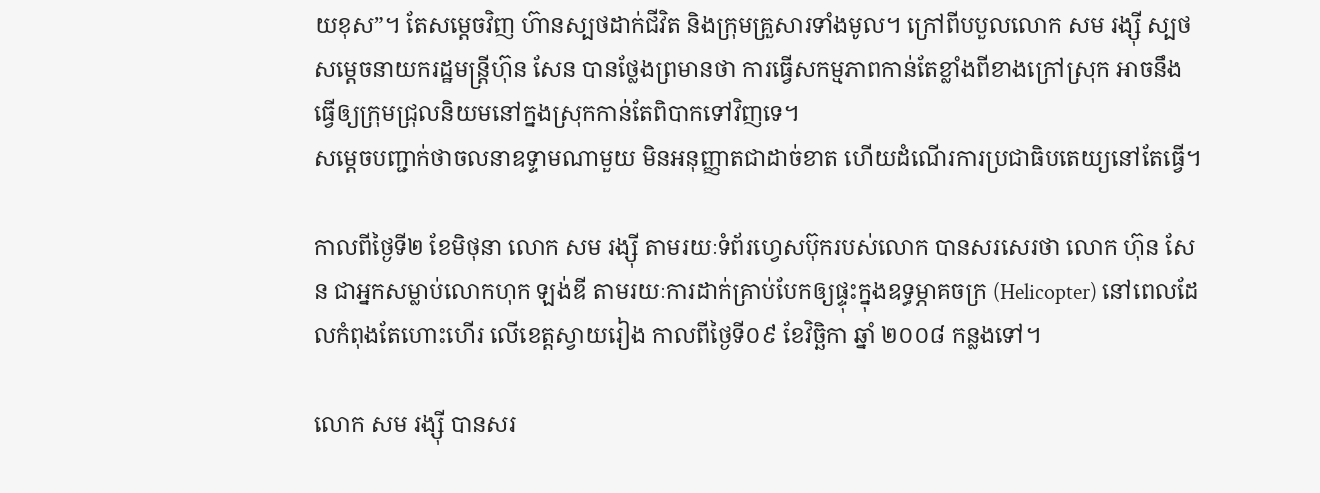យខុស”។ តែសម្ដេចវិញ ហ៊ានស្បថដាក់ជីវិត និងក្រុមគ្រួសារទាំងមូល។ ក្រៅពីបបួលលោក សម រង្ស៊ី ស្បថ សម្ដេចនាយករដ្ឋមន្ត្រីហ៊ុន សែន បានថ្លែងព្រមានថា ការធ្វើសកម្មភាពកាន់តែខ្លាំងពីខាងក្រៅស្រុក អាចនឹងធ្វើឲ្យក្រុមជ្រុលនិយមនៅក្នងស្រុកកាន់តែពិបាកទៅវិញទេ។
សម្ដេចបញ្ជាក់ថាចលនាឧទ្ទាមណាមួយ មិនអនុញ្ញាតជាដាច់ខាត ហើយដំណើរការប្រជាធិបតេយ្យនៅតែធ្វើ។

កាលពីថ្ងៃទី២ ខែមិថុនា លោក សម រង្ស៊ី តាមរយៈទំព័រហ្វេសប៊ុករបស់លោក បានសរសេរថា លោក ហ៊ុន សែន ជាអ្នកសម្លាប់លោកហុក ឡង់ឌី តាមរយៈការដាក់គ្រាប់បែកឲ្យផ្ទុះក្នុងឧទ្ធម្ភាគចក្រ (Helicopter) នៅពេលដែលកំពុងតែហោះហើរ លើខេត្តស្វាយរៀង កាលពីថ្ងៃទី០៩ ខែវិច្ឆិកា ឆ្នាំ ២០០៨ កន្លងទៅ។

លោក សម រង្ស៊ី បានសរ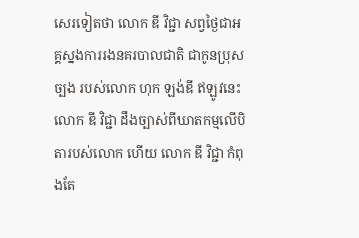សេរទៀតថា លោក ឌី វិជ្ជា សព្វថ្ងៃជាអគ្គស្នងការរងនគរបាលជាតិ ជាកូនប្រុសច្បង របស់លោក ហុក ឡង់ឌី ឥឡូវនេះ លោក ឌី វិជ្ជា ដឹងច្បាស់ពីឃាតកម្មលើបិតារបស់លោក ហើយ លោក ឌី វិជ្ជា កំពុងតែ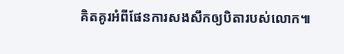គិតគូរអំពីផែនការសងសឹកឲ្យបិតារបស់លោក៕